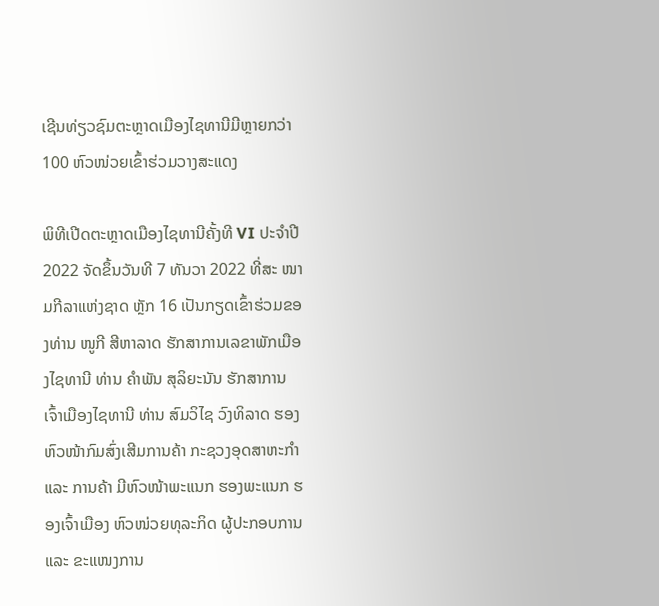ເຊີນທ່ຽວຊົມຕະຫຼາດເມືອງໄຊທານີມີຫຼາຍກວ່າ 100 ຫົວໜ່ວຍເຂົ້າຮ່ວມວາງສະແດງ

ພິທີເປີດຕະຫຼາດເມືອງໄຊທານີຄັ້ງທີ VI ປະຈຳປີ 2022 ຈັດຂຶ້ນວັນທີ 7 ທັນວາ 2022 ທີ່ສະ ໜາມກີລາແຫ່ງຊາດ ຫຼັກ 16 ເປັນກຽດເຂົ້າຮ່ວມຂອງທ່ານ ໜູກີ ສີຫາລາດ ຮັກສາການເລຂາພັກເມືອງໄຊທານີ ທ່ານ ຄຳພັນ ສຸລິຍະນັນ ຮັກສາການເຈົ້າເມືອງໄຊທານີ ທ່ານ ສົມວິໄຊ ວົງທິລາດ ຮອງຫົວໜ້າກົມສົ່ງເສີມການຄ້າ ກະຊວງອຸດສາຫະກຳ ແລະ ການຄ້າ ມີຫົວໜ້າພະແນກ ຮອງພະແນກ ຮອງເຈົ້າເມືອງ ຫົວໜ່ວຍທຸລະກິດ ຜູ້ປະກອບການ ແລະ ຂະແໜງການ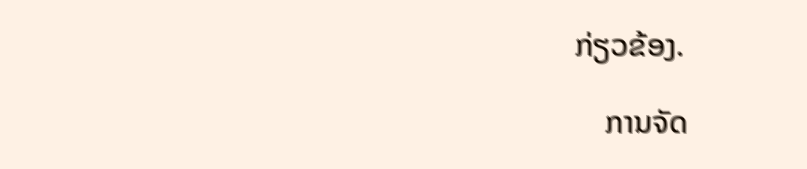ກ່ຽວຂ້ອງ.

    ການຈັດ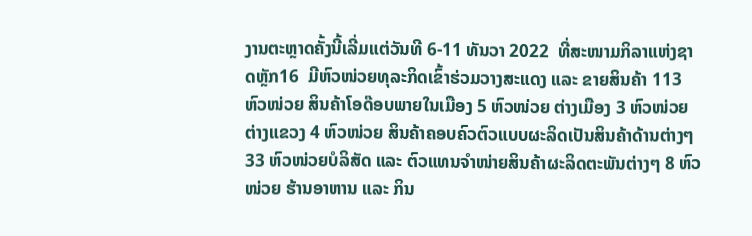ງານຕະຫຼາດຄັ້ງນີ້ເລີ່ມແຕ່ວັນທີ 6-11 ທັນວາ 2022  ທີ່ສະໜາມກິລາແຫ່ງຊາດຫຼັກ16  ມີຫົວໜ່ວຍທຸລະກິດເຂົ້າຮ່ວມວາງສະແດງ ແລະ ຂາຍສິນຄ້າ 113 ຫົວໜ່ວຍ ສິນຄ້າໂອດ໊ອບພາຍໃນເມືອງ 5 ຫົວໜ່ວຍ ຕ່າງເມືອງ 3 ຫົວໜ່ວຍ ຕ່າງແຂວງ 4 ຫົວໜ່ວຍ ສິນຄ້າຄອບຄົວຕົວແບບຜະລິດເປັນສິນຄ້າດ້ານຕ່າງໆ 33 ຫົວໜ່ວຍບໍລິສັດ ແລະ ຕົວແທນຈຳໜ່າຍສິນຄ້າຜະລິດຕະພັນຕ່າງໆ 8 ຫົວໜ່ວຍ ຮ້ານອາຫານ ແລະ ກິນ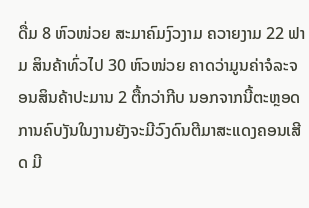ດື່ມ 8 ຫົວໜ່ວຍ ສະມາຄົມງົວງາມ ຄວາຍງາມ 22 ຟາມ ສິນຄ້າທົ່ວໄປ 30 ຫົວໜ່ວຍ ຄາດວ່າມູນຄ່າຈໍລະຈອນສິນຄ້າປະມານ 2 ຕື້ກວ່າກີບ ນອກຈາກນີ້ຕະຫຼອດການຄົບງັນໃນງານຍັງຈະມີວົງດົນຕີມາສະແດງຄອນເສີດ ມີ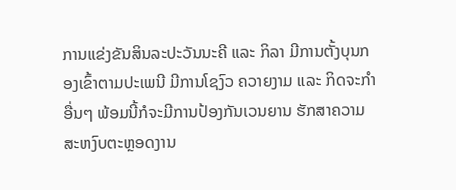ການແຂ່ງຂັນສິນລະປະວັນນະຄີ ແລະ ກິລາ ມີການຕັ້ງບຸນກອງເຂົ້າຕາມປະເພນີ ມີການໂຊງົວ ຄວາຍງາມ ແລະ ກິດຈະກຳອື່ນໆ ພ້ອມນີ້ກໍຈະມີການປ້ອງກັນເວນຍານ ຮັກສາຄວາມສະຫງົບຕະຫຼອດງານ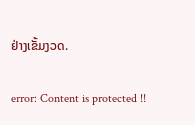ຢ່າງເຂັ້ມງວດ.

error: Content is protected !!